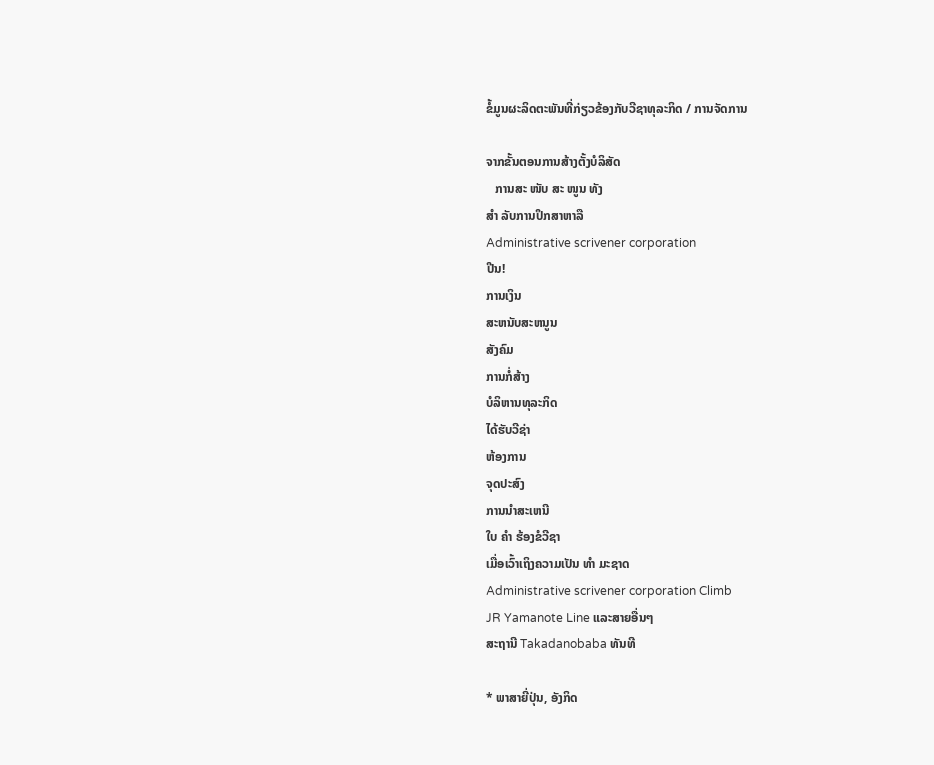ຂໍ້ມູນຜະລິດຕະພັນທີ່ກ່ຽວຂ້ອງກັບວີຊາທຸລະກິດ / ການຈັດການ

ຈາກຂັ້ນຕອນການສ້າງຕັ້ງບໍລິສັດ
   ການສະ ໜັບ ສະ ໜູນ ທັງ
ສຳ ລັບການປຶກສາຫາລື
Administrative scrivener corporation
ປີນ!
ການເງິນ
ສະຫນັບສະຫນູນ
ສັງຄົມ
ການກໍ່ສ້າງ
ບໍລິຫານທຸລະກິດ
ໄດ້ຮັບວີຊ່າ
ຫ້ອງການ
ຈຸດປະສົງ
ການນໍາສະເຫນີ
ໃບ ຄຳ ຮ້ອງຂໍວີຊາ
ເມື່ອເວົ້າເຖິງຄວາມເປັນ ທຳ ມະຊາດ
Administrative scrivener corporation Climb
JR Yamanote Line ແລະສາຍອື່ນໆ
ສະຖານີ Takadanobaba ທັນທີ

* ພາສາຍີ່ປຸ່ນ, ອັງກິດ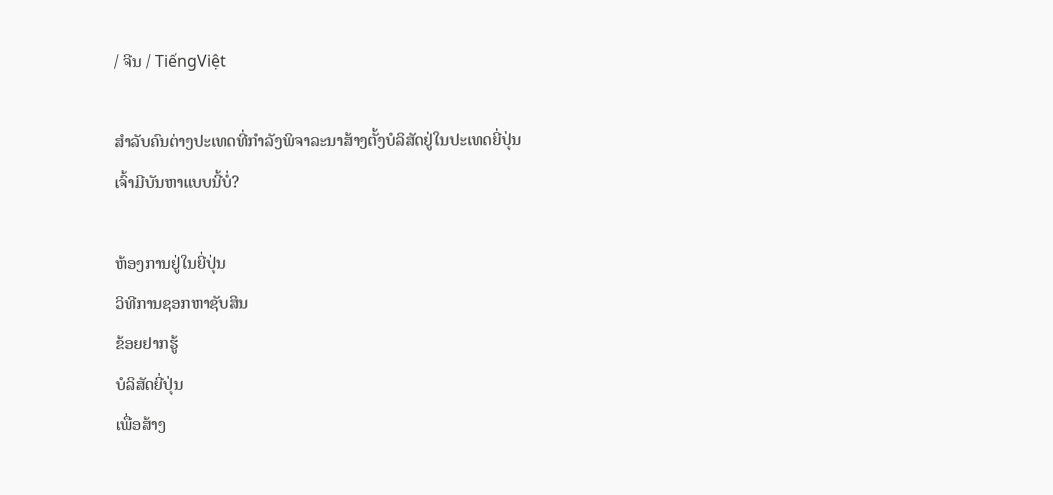/ ຈີນ / TiếngViệt

ສໍາລັບຄົນຕ່າງປະເທດທີ່ກໍາລັງພິຈາລະນາສ້າງຕັ້ງບໍລິສັດຢູ່ໃນປະເທດຍີ່ປຸ່ນ
ເຈົ້າມີບັນຫາແບບນີ້ບໍ່?

ຫ້ອງການຢູ່ໃນຍີ່ປຸ່ນ
ວິທີການຊອກຫາຊັບສິນ
ຂ້ອຍຢາກຮູ້
ບໍລິສັດຍີ່ປຸ່ນ
ເພື່ອສ້າງ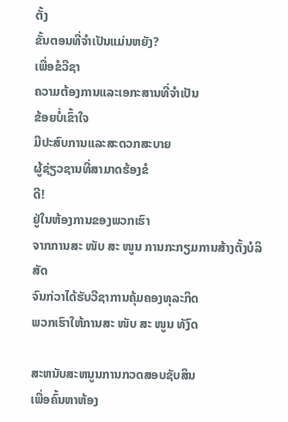ຕັ້ງ
ຂັ້ນຕອນທີ່ຈໍາເປັນແມ່ນຫຍັງ?
ເພື່ອຂໍວີຊາ
ຄວາມຕ້ອງການແລະເອກະສານທີ່ຈໍາເປັນ
ຂ້ອຍບໍ່ເຂົ້າໃຈ
ມີປະສົບການແລະສະດວກສະບາຍ
ຜູ້ຊ່ຽວຊານທີ່ສາມາດຮ້ອງຂໍ
ດີ!
ຢູ່ໃນຫ້ອງການຂອງພວກເຮົາ
ຈາກການສະ ໜັບ ສະ ໜູນ ການກະກຽມການສ້າງຕັ້ງບໍລິສັດ
ຈົນກ່ວາໄດ້ຮັບວີຊາການຄຸ້ມຄອງທຸລະກິດ
ພວກເຮົາໃຫ້ການສະ ໜັບ ສະ ໜູນ ທັງົດ

ສະຫນັບສະຫນູນການກວດສອບຊັບສິນ
ເພື່ອຄົ້ນຫາຫ້ອງ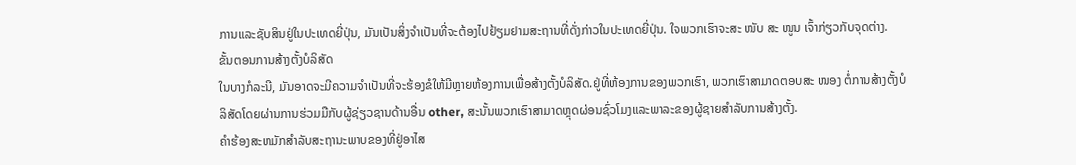ການແລະຊັບສິນຢູ່ໃນປະເທດຍີ່ປຸ່ນ, ມັນເປັນສິ່ງຈໍາເປັນທີ່ຈະຕ້ອງໄປຢ້ຽມຢາມສະຖານທີ່ດັ່ງກ່າວໃນປະເທດຍີ່ປຸ່ນ. ໃຈພວກເຮົາຈະສະ ໜັບ ສະ ໜູນ ເຈົ້າກ່ຽວກັບຈຸດຕ່າງ.
ຂັ້ນຕອນການສ້າງຕັ້ງບໍລິສັດ
ໃນບາງກໍລະນີ, ມັນອາດຈະມີຄວາມຈໍາເປັນທີ່ຈະຮ້ອງຂໍໃຫ້ມີຫຼາຍຫ້ອງການເພື່ອສ້າງຕັ້ງບໍລິສັດ.ຢູ່ທີ່ຫ້ອງການຂອງພວກເຮົາ, ພວກເຮົາສາມາດຕອບສະ ໜອງ ຕໍ່ການສ້າງຕັ້ງບໍລິສັດໂດຍຜ່ານການຮ່ວມມືກັບຜູ້ຊ່ຽວຊານດ້ານອື່ນ other, ສະນັ້ນພວກເຮົາສາມາດຫຼຸດຜ່ອນຊົ່ວໂມງແລະພາລະຂອງຜູ້ຊາຍສໍາລັບການສ້າງຕັ້ງ.
ຄໍາຮ້ອງສະຫມັກສໍາລັບສະຖານະພາບຂອງທີ່ຢູ່ອາໄສ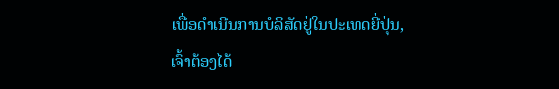ເພື່ອດໍາເນີນການບໍລິສັດຢູ່ໃນປະເທດຍີ່ປຸ່ນ, ເຈົ້າຕ້ອງໄດ້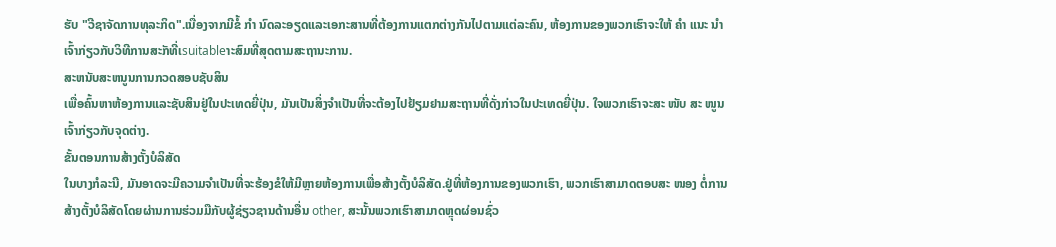ຮັບ "ວີຊາຈັດການທຸລະກິດ".ເນື່ອງຈາກມີຂໍ້ ກຳ ນົດລະອຽດແລະເອກະສານທີ່ຕ້ອງການແຕກຕ່າງກັນໄປຕາມແຕ່ລະຄົນ, ຫ້ອງການຂອງພວກເຮົາຈະໃຫ້ ຄຳ ແນະ ນຳ ເຈົ້າກ່ຽວກັບວິທີການສະັກທີ່ເsuitableາະສົມທີ່ສຸດຕາມສະຖານະການ.
ສະຫນັບສະຫນູນການກວດສອບຊັບສິນ
ເພື່ອຄົ້ນຫາຫ້ອງການແລະຊັບສິນຢູ່ໃນປະເທດຍີ່ປຸ່ນ, ມັນເປັນສິ່ງຈໍາເປັນທີ່ຈະຕ້ອງໄປຢ້ຽມຢາມສະຖານທີ່ດັ່ງກ່າວໃນປະເທດຍີ່ປຸ່ນ. ໃຈພວກເຮົາຈະສະ ໜັບ ສະ ໜູນ ເຈົ້າກ່ຽວກັບຈຸດຕ່າງ.
ຂັ້ນຕອນການສ້າງຕັ້ງບໍລິສັດ
ໃນບາງກໍລະນີ, ມັນອາດຈະມີຄວາມຈໍາເປັນທີ່ຈະຮ້ອງຂໍໃຫ້ມີຫຼາຍຫ້ອງການເພື່ອສ້າງຕັ້ງບໍລິສັດ.ຢູ່ທີ່ຫ້ອງການຂອງພວກເຮົາ, ພວກເຮົາສາມາດຕອບສະ ໜອງ ຕໍ່ການສ້າງຕັ້ງບໍລິສັດໂດຍຜ່ານການຮ່ວມມືກັບຜູ້ຊ່ຽວຊານດ້ານອື່ນ other, ສະນັ້ນພວກເຮົາສາມາດຫຼຸດຜ່ອນຊົ່ວ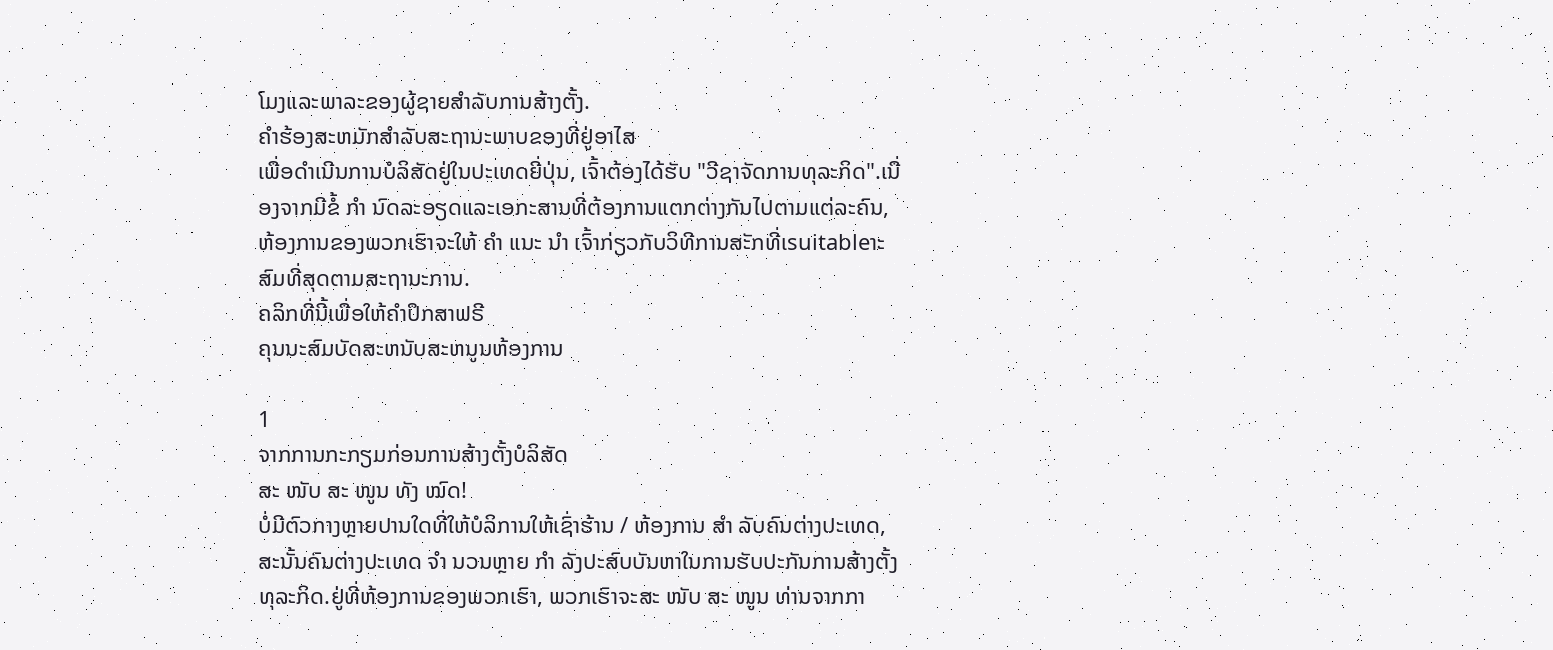ໂມງແລະພາລະຂອງຜູ້ຊາຍສໍາລັບການສ້າງຕັ້ງ.
ຄໍາຮ້ອງສະຫມັກສໍາລັບສະຖານະພາບຂອງທີ່ຢູ່ອາໄສ
ເພື່ອດໍາເນີນການບໍລິສັດຢູ່ໃນປະເທດຍີ່ປຸ່ນ, ເຈົ້າຕ້ອງໄດ້ຮັບ "ວີຊາຈັດການທຸລະກິດ".ເນື່ອງຈາກມີຂໍ້ ກຳ ນົດລະອຽດແລະເອກະສານທີ່ຕ້ອງການແຕກຕ່າງກັນໄປຕາມແຕ່ລະຄົນ, ຫ້ອງການຂອງພວກເຮົາຈະໃຫ້ ຄຳ ແນະ ນຳ ເຈົ້າກ່ຽວກັບວິທີການສະັກທີ່ເsuitableາະສົມທີ່ສຸດຕາມສະຖານະການ.
ຄລິກທີ່ນີ້ເພື່ອໃຫ້ຄໍາປຶກສາຟຣີ
ຄຸນນະສົມບັດສະຫນັບສະຫນູນຫ້ອງການ

1
ຈາກການກະກຽມກ່ອນການສ້າງຕັ້ງບໍລິສັດ
ສະ ໜັບ ສະ ໜູນ ທັງ ໝົດ!
ບໍ່ມີຕົວກາງຫຼາຍປານໃດທີ່ໃຫ້ບໍລິການໃຫ້ເຊົ່າຮ້ານ / ຫ້ອງການ ສຳ ລັບຄົນຕ່າງປະເທດ, ສະນັ້ນຄົນຕ່າງປະເທດ ຈຳ ນວນຫຼາຍ ກຳ ລັງປະສົບບັນຫາໃນການຮັບປະກັນການສ້າງຕັ້ງທຸລະກິດ.ຢູ່ທີ່ຫ້ອງການຂອງພວກເຮົາ, ພວກເຮົາຈະສະ ໜັບ ສະ ໜູນ ທ່ານຈາກກາ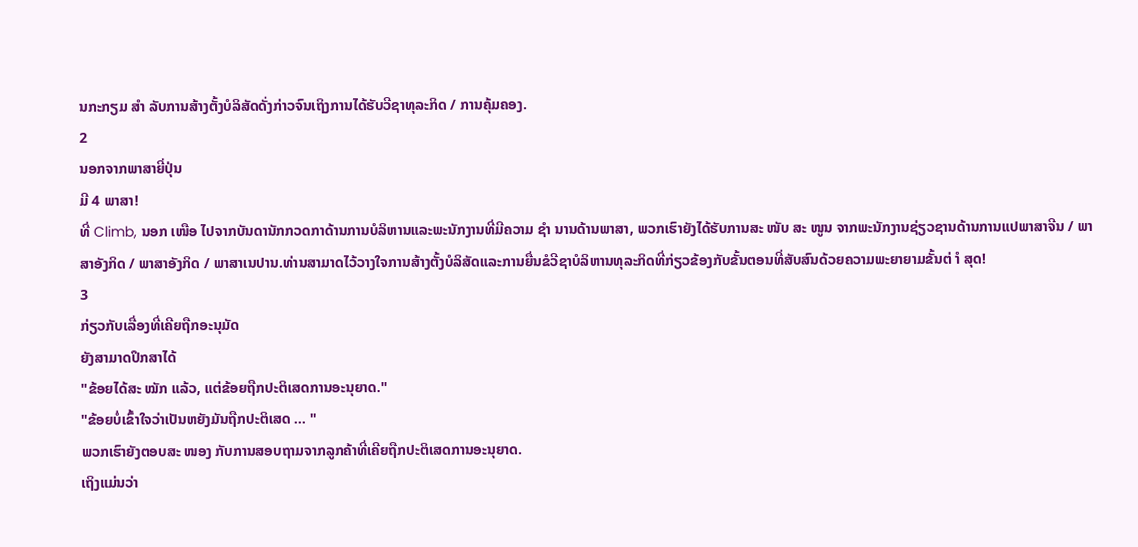ນກະກຽມ ສຳ ລັບການສ້າງຕັ້ງບໍລິສັດດັ່ງກ່າວຈົນເຖິງການໄດ້ຮັບວີຊາທຸລະກິດ / ການຄຸ້ມຄອງ.
2
ນອກຈາກພາສາຍີ່ປຸ່ນ
ມີ 4 ພາສາ!
ທີ່ Climb, ນອກ ເໜືອ ໄປຈາກບັນດານັກກວດກາດ້ານການບໍລິຫານແລະພະນັກງານທີ່ມີຄວາມ ຊຳ ນານດ້ານພາສາ, ພວກເຮົາຍັງໄດ້ຮັບການສະ ໜັບ ສະ ໜູນ ຈາກພະນັກງານຊ່ຽວຊານດ້ານການແປພາສາຈີນ / ພາສາອັງກິດ / ພາສາອັງກິດ / ພາສາເນປານ.ທ່ານສາມາດໄວ້ວາງໃຈການສ້າງຕັ້ງບໍລິສັດແລະການຍື່ນຂໍວີຊາບໍລິຫານທຸລະກິດທີ່ກ່ຽວຂ້ອງກັບຂັ້ນຕອນທີ່ສັບສົນດ້ວຍຄວາມພະຍາຍາມຂັ້ນຕ່ ຳ ສຸດ!
3
ກ່ຽວກັບເລື່ອງທີ່ເຄີຍຖືກອະນຸມັດ
ຍັງສາມາດປຶກສາໄດ້
"ຂ້ອຍໄດ້ສະ ໝັກ ແລ້ວ, ແຕ່ຂ້ອຍຖືກປະຕິເສດການອະນຸຍາດ."
"ຂ້ອຍບໍ່ເຂົ້າໃຈວ່າເປັນຫຍັງມັນຖືກປະຕິເສດ ... "
ພວກເຮົາຍັງຕອບສະ ໜອງ ກັບການສອບຖາມຈາກລູກຄ້າທີ່ເຄີຍຖືກປະຕິເສດການອະນຸຍາດ.
ເຖິງແມ່ນວ່າ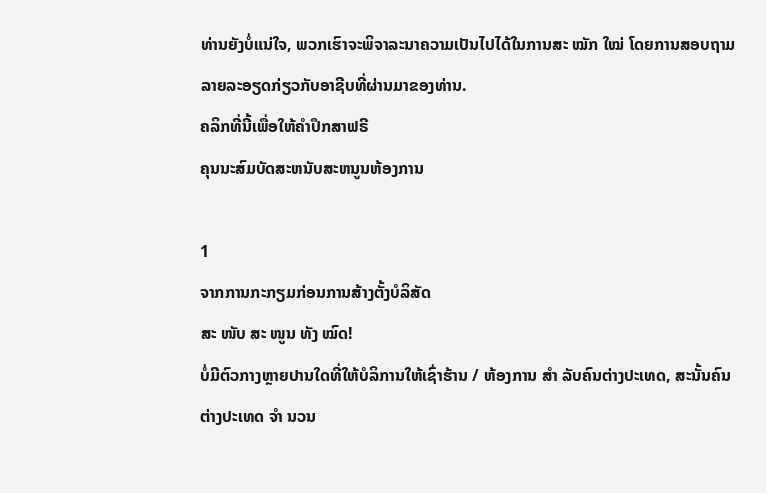ທ່ານຍັງບໍ່ແນ່ໃຈ, ພວກເຮົາຈະພິຈາລະນາຄວາມເປັນໄປໄດ້ໃນການສະ ໝັກ ໃໝ່ ໂດຍການສອບຖາມລາຍລະອຽດກ່ຽວກັບອາຊີບທີ່ຜ່ານມາຂອງທ່ານ.
ຄລິກທີ່ນີ້ເພື່ອໃຫ້ຄໍາປຶກສາຟຣີ
ຄຸນນະສົມບັດສະຫນັບສະຫນູນຫ້ອງການ

1
ຈາກການກະກຽມກ່ອນການສ້າງຕັ້ງບໍລິສັດ
ສະ ໜັບ ສະ ໜູນ ທັງ ໝົດ!
ບໍ່ມີຕົວກາງຫຼາຍປານໃດທີ່ໃຫ້ບໍລິການໃຫ້ເຊົ່າຮ້ານ / ຫ້ອງການ ສຳ ລັບຄົນຕ່າງປະເທດ, ສະນັ້ນຄົນຕ່າງປະເທດ ຈຳ ນວນ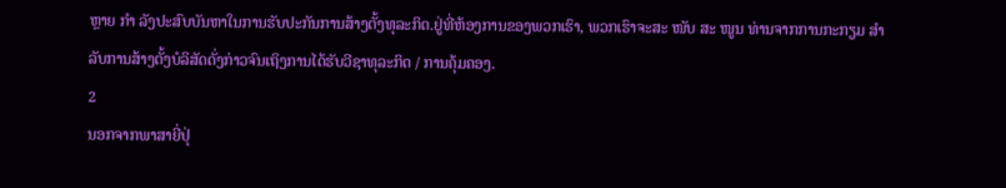ຫຼາຍ ກຳ ລັງປະສົບບັນຫາໃນການຮັບປະກັນການສ້າງຕັ້ງທຸລະກິດ.ຢູ່ທີ່ຫ້ອງການຂອງພວກເຮົາ, ພວກເຮົາຈະສະ ໜັບ ສະ ໜູນ ທ່ານຈາກການກະກຽມ ສຳ ລັບການສ້າງຕັ້ງບໍລິສັດດັ່ງກ່າວຈົນເຖິງການໄດ້ຮັບວີຊາທຸລະກິດ / ການຄຸ້ມຄອງ.
2
ນອກຈາກພາສາຍີ່ປຸ່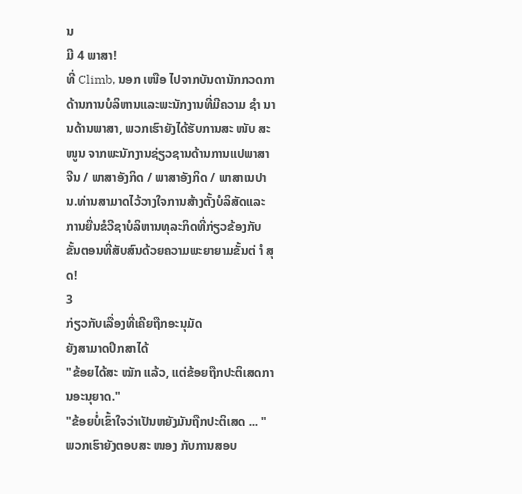ນ
ມີ 4 ພາສາ!
ທີ່ Climb, ນອກ ເໜືອ ໄປຈາກບັນດານັກກວດກາດ້ານການບໍລິຫານແລະພະນັກງານທີ່ມີຄວາມ ຊຳ ນານດ້ານພາສາ, ພວກເຮົາຍັງໄດ້ຮັບການສະ ໜັບ ສະ ໜູນ ຈາກພະນັກງານຊ່ຽວຊານດ້ານການແປພາສາຈີນ / ພາສາອັງກິດ / ພາສາອັງກິດ / ພາສາເນປານ.ທ່ານສາມາດໄວ້ວາງໃຈການສ້າງຕັ້ງບໍລິສັດແລະການຍື່ນຂໍວີຊາບໍລິຫານທຸລະກິດທີ່ກ່ຽວຂ້ອງກັບຂັ້ນຕອນທີ່ສັບສົນດ້ວຍຄວາມພະຍາຍາມຂັ້ນຕ່ ຳ ສຸດ!
3
ກ່ຽວກັບເລື່ອງທີ່ເຄີຍຖືກອະນຸມັດ
ຍັງສາມາດປຶກສາໄດ້
"ຂ້ອຍໄດ້ສະ ໝັກ ແລ້ວ, ແຕ່ຂ້ອຍຖືກປະຕິເສດການອະນຸຍາດ."
"ຂ້ອຍບໍ່ເຂົ້າໃຈວ່າເປັນຫຍັງມັນຖືກປະຕິເສດ ... "
ພວກເຮົາຍັງຕອບສະ ໜອງ ກັບການສອບ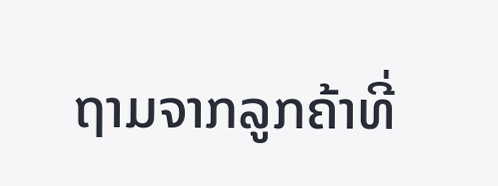ຖາມຈາກລູກຄ້າທີ່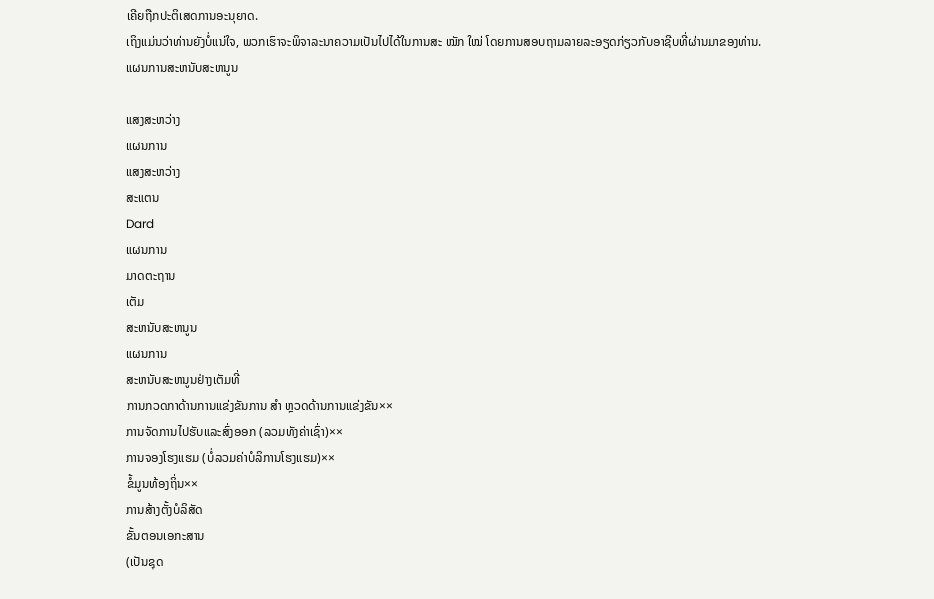ເຄີຍຖືກປະຕິເສດການອະນຸຍາດ.
ເຖິງແມ່ນວ່າທ່ານຍັງບໍ່ແນ່ໃຈ, ພວກເຮົາຈະພິຈາລະນາຄວາມເປັນໄປໄດ້ໃນການສະ ໝັກ ໃໝ່ ໂດຍການສອບຖາມລາຍລະອຽດກ່ຽວກັບອາຊີບທີ່ຜ່ານມາຂອງທ່ານ.
ແຜນການສະຫນັບສະຫນູນ

ແສງສະຫວ່າງ
ແຜນການ
ແສງສະຫວ່າງ
ສະແຕນ
Dard
ແຜນການ
ມາດຕະຖານ
ເຕັມ
ສະຫນັບສະຫນູນ
ແຜນການ
ສະຫນັບສະຫນູນຢ່າງເຕັມທີ່
ການກວດກາດ້ານການແຂ່ງຂັນການ ສຳ ຫຼວດດ້ານການແຂ່ງຂັນ××
ການຈັດການໄປຮັບແລະສົ່ງອອກ (ລວມທັງຄ່າເຊົ່າ)××
ການຈອງໂຮງແຮມ (ບໍ່ລວມຄ່າບໍລິການໂຮງແຮມ)××
ຂໍ້ມູນທ້ອງຖິ່ນ××
ການສ້າງຕັ້ງບໍລິສັດ
ຂັ້ນຕອນເອກະສານ
(ເປັນຊຸດ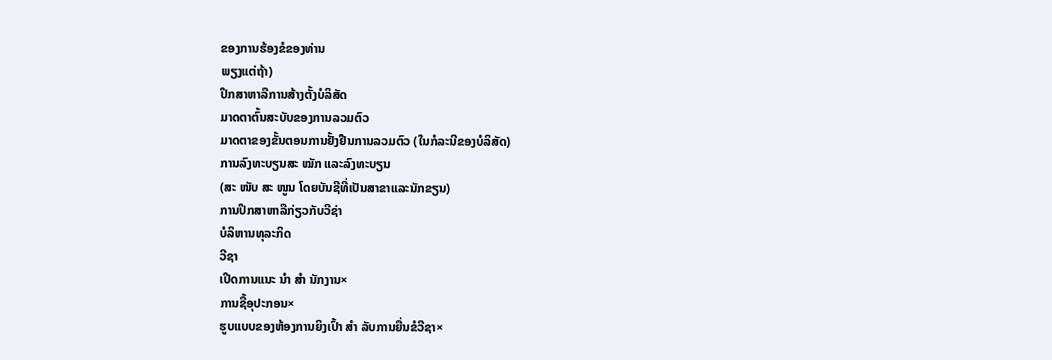ຂອງການຮ້ອງຂໍຂອງທ່ານ
ພຽງແຕ່ຖ້າ)
ປຶກສາຫາລືການສ້າງຕັ້ງບໍລິສັດ
ມາດຕາຕົ້ນສະບັບຂອງການລວມຕົວ
ມາດຕາຂອງຂັ້ນຕອນການຢັ້ງຢືນການລວມຕົວ (ໃນກໍລະນີຂອງບໍລິສັດ)
ການລົງທະບຽນສະ ໝັກ ແລະລົງທະບຽນ
(ສະ ໜັບ ສະ ໜູນ ໂດຍບັນຊີທີ່ເປັນສາຂາແລະນັກຂຽນ)
ການປຶກສາຫາລືກ່ຽວກັບວີຊ່າ
ບໍລິຫານທຸລະກິດ
ວີຊາ
ເປີດການແນະ ນຳ ສຳ ນັກງານ×
ການຊື້ອຸປະກອນ×
ຮູບແບບຂອງຫ້ອງການຍິງເປົ້າ ສຳ ລັບການຍື່ນຂໍວີຊາ×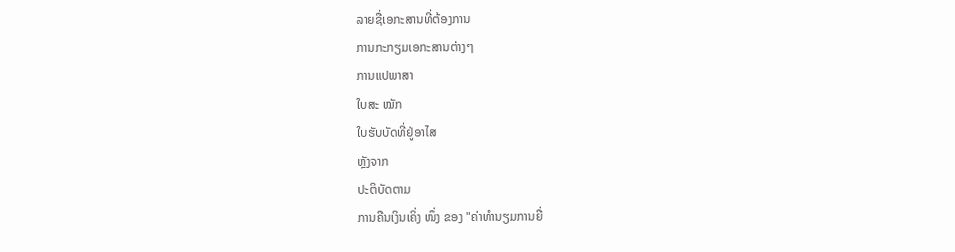ລາຍຊື່ເອກະສານທີ່ຕ້ອງການ
ການກະກຽມເອກະສານຕ່າງໆ
ການແປພາສາ
ໃບສະ ໝັກ
ໃບຮັບບັດທີ່ຢູ່ອາໄສ
ຫຼັງຈາກ
ປະຕິບັດຕາມ
ການຄືນເງິນເຄິ່ງ ໜຶ່ງ ຂອງ "ຄ່າທໍານຽມການຍື່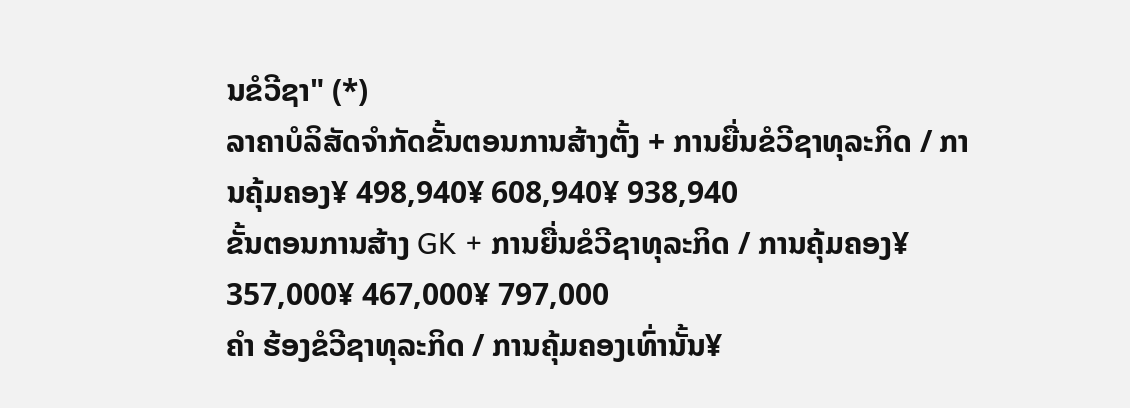ນຂໍວີຊາ" (*)
ລາຄາບໍລິສັດຈໍາກັດຂັ້ນຕອນການສ້າງຕັ້ງ + ການຍື່ນຂໍວີຊາທຸລະກິດ / ການຄຸ້ມຄອງ¥ 498,940¥ 608,940¥ 938,940
ຂັ້ນຕອນການສ້າງ GK + ການຍື່ນຂໍວີຊາທຸລະກິດ / ການຄຸ້ມຄອງ¥ 357,000¥ 467,000¥ 797,000
ຄຳ ຮ້ອງຂໍວີຊາທຸລະກິດ / ການຄຸ້ມຄອງເທົ່ານັ້ນ¥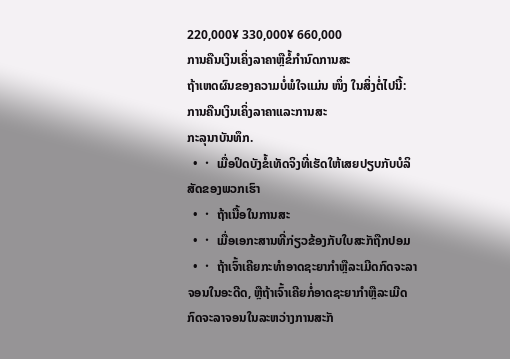220,000¥ 330,000¥ 660,000
ການຄືນເງິນເຄິ່ງລາຄາຫຼືຂໍ້ກໍານົດການສະ
ຖ້າເຫດຜົນຂອງຄວາມບໍ່ພໍໃຈແມ່ນ ໜຶ່ງ ໃນສິ່ງຕໍ່ໄປນີ້:
ການຄືນເງິນເຄິ່ງລາຄາແລະການສະ
ກະລຸນາບັນທຶກ.
  • ・ ເມື່ອປິດບັງຂໍ້ເທັດຈິງທີ່ເຮັດໃຫ້ເສຍປຽບກັບບໍລິສັດຂອງພວກເຮົາ
  • ・ ຖ້າເນື້ອໃນການສະ
  • ・ ເມື່ອເອກະສານທີ່ກ່ຽວຂ້ອງກັບໃບສະັກຖືກປອມ
  • ・ ຖ້າເຈົ້າເຄີຍກະທໍາອາດຊະຍາກໍາຫຼືລະເມີດກົດຈະລາຈອນໃນອະດີດ, ຫຼືຖ້າເຈົ້າເຄີຍກໍ່ອາດຊະຍາກໍາຫຼືລະເມີດກົດຈະລາຈອນໃນລະຫວ່າງການສະັກ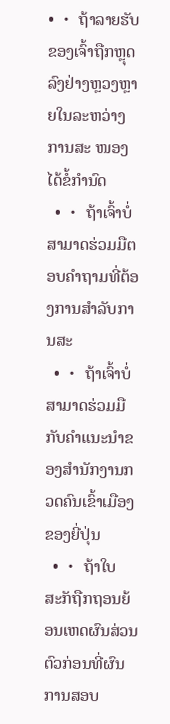• ・ ຖ້າລາຍຮັບຂອງເຈົ້າຖືກຫຼຸດລົງຢ່າງຫຼວງຫຼາຍໃນລະຫວ່າງການສະ ໜອງ ໄດ້ຂໍ້ກໍານົດ
  • ・ ຖ້າເຈົ້າບໍ່ສາມາດຮ່ວມມືຕອບຄໍາຖາມທີ່ຕ້ອງການສໍາລັບການສະ
  • ・ ຖ້າເຈົ້າບໍ່ສາມາດຮ່ວມມືກັບຄໍາແນະນໍາຂອງສໍານັກງານກວດຄົນເຂົ້າເມືອງຂອງຍີ່ປຸ່ນ
  • ・ ຖ້າໃບສະັກຖືກຖອນຍ້ອນເຫດຜົນສ່ວນຕົວກ່ອນທີ່ຜົນການສອບ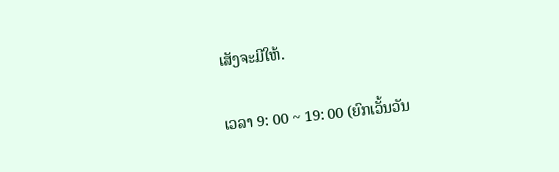ເສັງຈະມີໃຫ້.

ເວລາ 9: 00 ~ 19: 00 (ຍົກເວັ້ນວັນ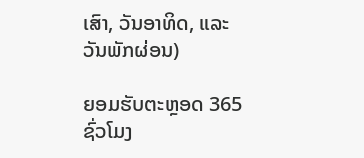ເສົາ, ວັນອາທິດ, ແລະວັນພັກຜ່ອນ)

ຍອມຮັບຕະຫຼອດ 365 ຊົ່ວໂມງ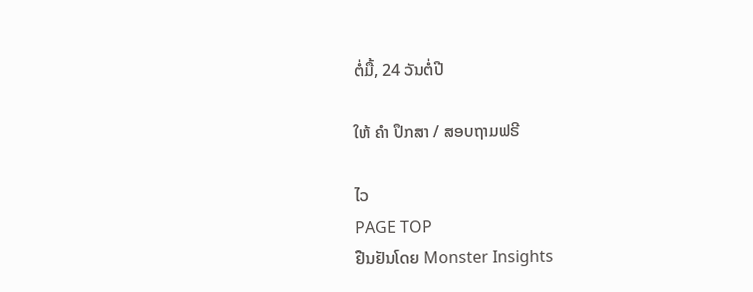ຕໍ່ມື້, 24 ວັນຕໍ່ປີ

ໃຫ້ ຄຳ ປຶກສາ / ສອບຖາມຟຣີ

ໄວ
PAGE TOP
ຢືນຢັນໂດຍ Monster Insights